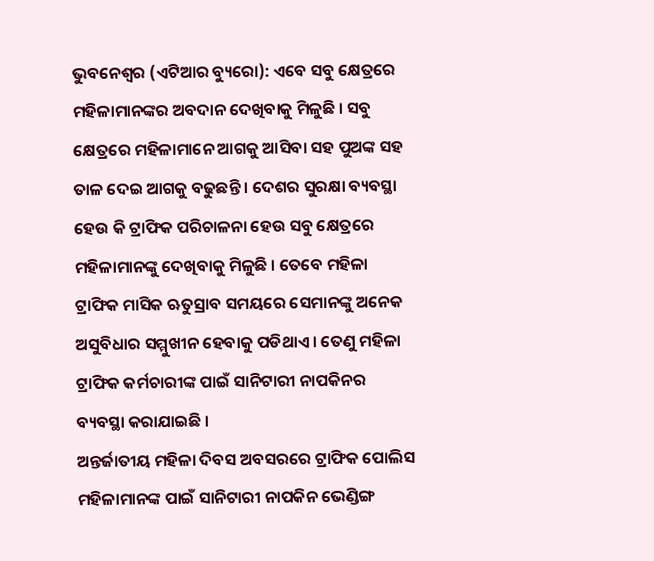ଭୁବନେଶ୍ୱର (ଏଟିଆର ବ୍ୟୁରୋ): ଏବେ ସବୁ କ୍ଷେତ୍ରରେ ମହିଳାମାନଙ୍କର ଅବଦାନ ଦେଖିବାକୁ ମିଳୁଛି । ସବୁ କ୍ଷେତ୍ରରେ ମହିଳାମାନେ ଆଗକୁ ଆସିବା ସହ ପୁଅଙ୍କ ସହ ତାଳ ଦେଇ ଆଗକୁ ବଢୁଛନ୍ତି । ଦେଶର ସୁରକ୍ଷା ବ୍ୟବସ୍ଥା ହେଉ କି ଟ୍ରାଫିକ ପରିଚାଳନା ହେଉ ସବୁ କ୍ଷେତ୍ରରେ ମହିଳାମାନଙ୍କୁ ଦେଖିବାକୁ ମିଳୁଛି । ତେବେ ମହିଳା ଟ୍ରାଫିକ ମାସିକ ଋତୁସ୍ରାବ ସମୟରେ ସେମାନଙ୍କୁ ଅନେକ ଅସୁବିଧାର ସମ୍ମୁଖୀନ ହେବାକୁ ପଡିଥାଏ । ତେଣୁ ମହିଳା ଟ୍ରାଫିକ କର୍ମଚାରୀଙ୍କ ପାଇଁ ସାନିଟାରୀ ନାପକିନର ବ୍ୟବସ୍ଥା କରାଯାଇଛି ।
ଅନ୍ତର୍ଜାତୀୟ ମହିଳା ଦିବସ ଅବସରରେ ଟ୍ରାଫିକ ପୋଲିସ ମହିଳାମାନଙ୍କ ପାଇଁ ସାନିଟାରୀ ନାପକିନ ଭେଣ୍ଡିଙ୍ଗ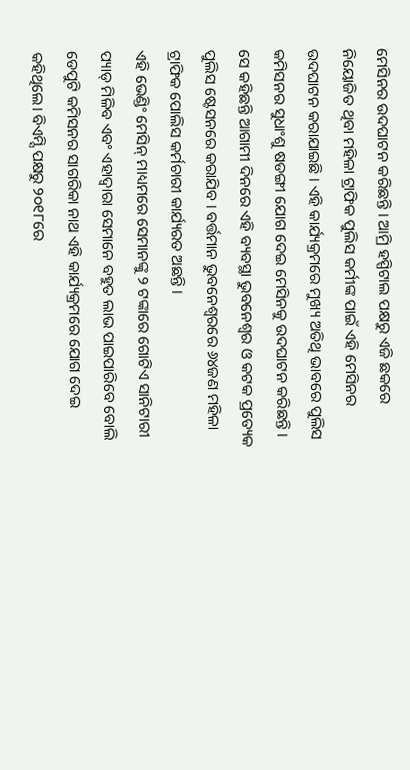ମେସିନର ଉଦଘାଟନ କରିଛନ୍ତି । ଆମ୍ରି ହସ୍ପିଟାଲ ପକ୍ଷରୁ ଏଜି ଛକରେ ନିୟୋଜିତ ଥିବା ମହିଳା ଟ୍ରାଫିକ ପୁଲିସ କର୍ମୀଙ୍କ ପାଇଁ ଏହି ମେସିନର ଉଦଘାଟନ କରାଯାଇଛି । ଏହି କାର୍ଯ୍ୟକ୍ରମରେ ମୁଖ୍ୟ ଅତିଥି ଭାବରେ ପୁଲିସ କମିସନର ସୁଧାଂଶୁ ଷଡଙ୍ଗୀ ଯୋଗ ଦେଇ ମେସିନକୁ ଉଦଘାଟନ କରିଛନ୍ତି । ସେ କହିଛନ୍ତି ଆଗାମୀ ଦିନରେ ଏହି ବ୍ୟବସ୍ଥା ଭୁବନେଶ୍ୱର ଓ କଟକ ପ୍ରତ୍ୟେକ ପୁଲିସ ଷ୍ଟେସନରେ କରାଯିବ । ବର୍ତ୍ତମାନ ଭୁବନେଶ୍ୱରରେ ୬୪ଜଣ ମହିଳା ଟ୍ରାଫିକ ପୋଲିସ କର୍ମଚାରୀ କାର୍ଯ୍ୟରତ ଅଛନ୍ତି ।
ଏହି ଭେଣ୍ଡିଂ ମେସିନ୍ ମାଧ୍ୟମରେ ସେମାନଙ୍କୁ ୨ ଟଙ୍କାରେ ଗୋଟିଏ ସାନିଟାରୀ ପ୍ୟାଡ୍ ମିଳିବ ଏବଂ ଏହାଦ୍ୱାରା ସେମାନେ ବହୁତ ଲାଭ ପାଇପାରିବେ ବୋଲି ଡେପୁଟି କମିସନର ସାଗରିକା ନାଥ ଏହି କାର୍ଯ୍ୟକ୍ରମରେ ଯୋଗ ଦେଇ କହିଥିଲେ। ବିଏମ୍ସି ପକ୍ଷରୁ ୨୦୧୮ରେ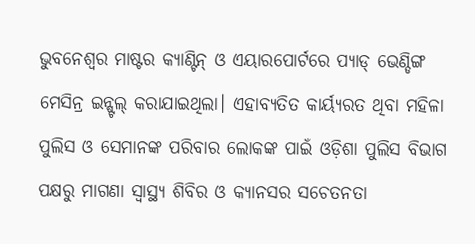ଭୁବନେଶ୍ୱର ମାଷ୍ଟର କ୍ୟାଣ୍ଟିନ୍ ଓ ଏୟାରପୋର୍ଟରେ ପ୍ୟାଡ୍ ଭେଣ୍ଡିଙ୍ଗ ମେସିନ୍ର ଇନ୍ଷ୍ଟଲ୍ କରାଯାଇଥିଲା। ଏହାବ୍ୟତିତ କାର୍ୟ୍ୟରତ ଥିବା ମହିଳା ପୁଲିସ ଓ ସେମାନଙ୍କ ପରିବାର ଲୋକଙ୍କ ପାଇଁ ଓଡ଼ିଶା ପୁଲିସ ବିଭାଗ ପକ୍ଷରୁ ମାଗଣା ସ୍ୱାସ୍ଥ୍ୟ ଶିବିର ଓ କ୍ୟାନସର ସଚେତନତା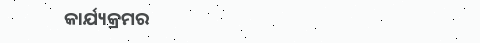କାର୍ଯ୍ୟକ୍ରମର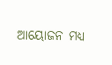ଆୟୋଜନ ମଧ୍ୟ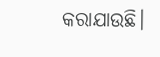କରାଯାଉଛି।